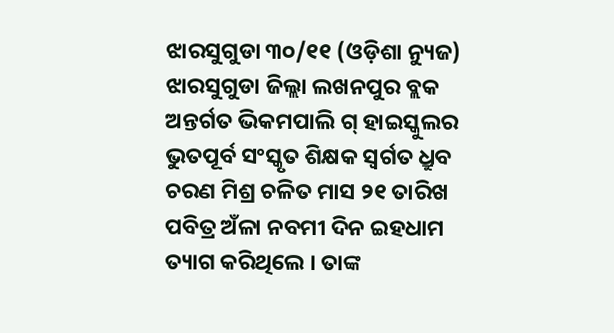ଝାରସୁଗୁଡା ୩୦/୧୧ (ଓଡ଼ିଶା ନ୍ୟୁଜ) ଝାରସୁଗୁଡା ଜିଲ୍ଲା ଲଖନପୁର ବ୍ଲକ ଅନ୍ତର୍ଗତ ଭିକମପାଲି ଗ୍ ହାଇସ୍କୁଲର ଭୁତପୂର୍ବ ସଂସ୍କୃତ ଶିକ୍ଷକ ସ୍ବର୍ଗତ ଧ୍ରୁବ ଚରଣ ମିଶ୍ର ଚଳିତ ମାସ ୨୧ ତାରିଖ ପବିତ୍ର ଅଁଳା ନବମୀ ଦିନ ଇହଧାମ ତ୍ୟାଗ କରିଥିଲେ । ତାଙ୍କ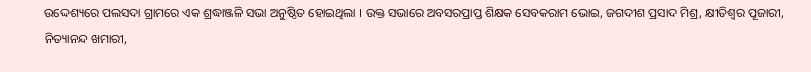ଉଦ୍ଦେଶ୍ୟରେ ପଲସଦା ଗ୍ରାମରେ ଏକ ଶ୍ରଦ୍ଧାଞ୍ଜଳି ସଭା ଅନୁଷ୍ଠିତ ହୋଇଥିଲା । ଉକ୍ତ ସଭାରେ ଅବସରପ୍ରାପ୍ତ ଶିକ୍ଷକ ସେବକରାମ ଭୋଇ, ଜଗଦୀଶ ପ୍ରସାଦ ମିଶ୍ର, କ୍ଷୀତିଶ୍ବର ପୂଜାରୀ, ନିତ୍ୟାନନ୍ଦ ଖମାରୀ,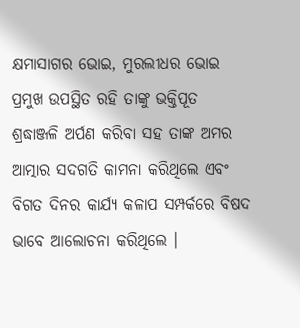କ୍ଷମାସାଗର ଭୋଇ, ମୁରଲୀଧର ଭୋଇ ପ୍ରମୁଖ ଉପସ୍ଥିତ ରହି ତାଙ୍କୁ ଭକ୍ତିପୂତ ଶ୍ରଦ୍ଧାଞ୍ଜଳି ଅର୍ପଣ କରିବା ସହ ତାଙ୍କ ଅମର ଆତ୍ମାର ସଦଗତି କାମନା କରିଥିଲେ ଏବଂ ବିଗତ ଦିନର କାର୍ଯ୍ୟ କଳାପ ସମ୍ପର୍କରେ ବିଷଦ ଭାବେ ଆଲୋଚନା କରିଥିଲେ ।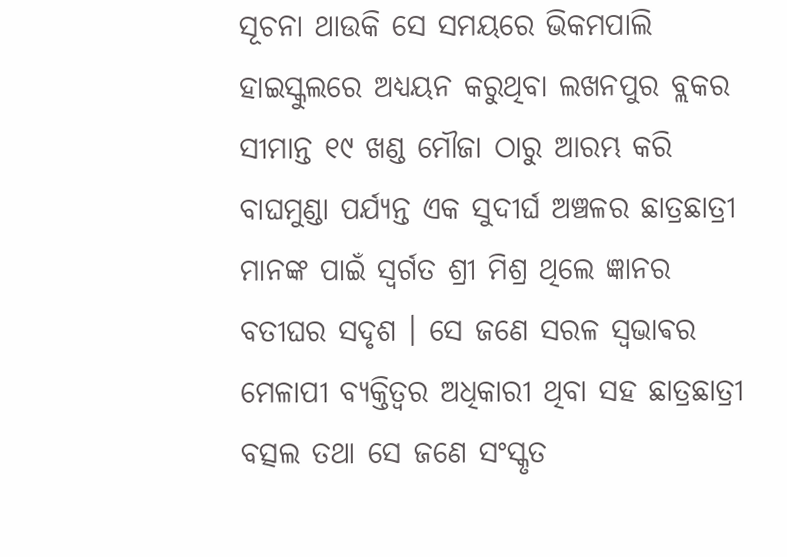ସୂଚନା ଥାଉକି ସେ ସମୟରେ ଭିକମପାଲି ହାଇସ୍କୁଲରେ ଅଧ୍ୟୟନ କରୁଥିବା ଲଖନପୁର ବ୍ଲକର ସୀମାନ୍ତ ୧୯ ଖଣ୍ଡ ମୌଜା ଠାରୁ ଆରମ୍ଭ କରି ବାଘମୁଣ୍ଡା ପର୍ଯ୍ୟନ୍ତ ଏକ ସୁଦୀର୍ଘ ଅଞ୍ଚଳର ଛାତ୍ରଛାତ୍ରୀ ମାନଙ୍କ ପାଇଁ ସ୍ବର୍ଗତ ଶ୍ରୀ ମିଶ୍ର ଥିଲେ ଜ୍ଞାନର ବତୀଘର ସଦୃଶ । ସେ ଜଣେ ସରଳ ସ୍ଵଭାଵର ମେଳାପୀ ବ୍ୟକ୍ତିତ୍ୱର ଅଧିକାରୀ ଥିବା ସହ ଛାତ୍ରଛାତ୍ରୀ ବତ୍ସଲ ତଥା ସେ ଜଣେ ସଂସ୍କୃତ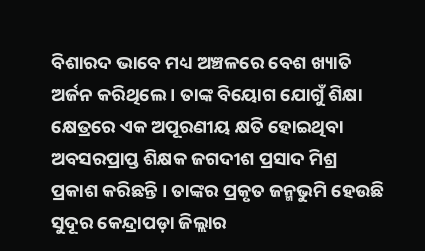ବିଶାରଦ ଭାବେ ମଧ୍ୟ ଅଞ୍ଚଳରେ ବେଶ ଖ୍ୟାତି ଅର୍ଜନ କରିଥିଲେ । ତାଙ୍କ ବିୟୋଗ ଯୋଗୁଁ ଶିକ୍ଷା କ୍ଷେତ୍ରରେ ଏକ ଅପୂରଣୀୟ କ୍ଷତି ହୋଇଥିବା ଅବସରପ୍ରାପ୍ତ ଶିକ୍ଷକ ଜଗଦୀଶ ପ୍ରସାଦ ମିଶ୍ର ପ୍ରକାଶ କରିଛନ୍ତି । ତାଙ୍କର ପ୍ରକୃତ ଜନ୍ମଭୁମି ହେଉଛି ସୁଦୂର କେନ୍ଦ୍ରାପଡ଼ା ଜିଲ୍ଲାର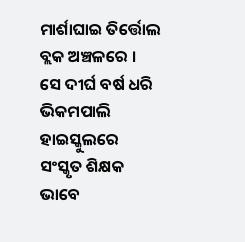ମାର୍ଶାଘାଇ ତିର୍ତ୍ତୋଲ ବ୍ଲକ ଅଞ୍ଚଳରେ । ସେ ଦୀର୍ଘ ବର୍ଷ ଧରି ଭିକମପାଲି ହାଇସ୍କୁଲରେ ସଂସ୍କୃତ ଶିକ୍ଷକ ଭାବେ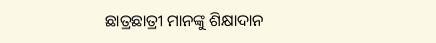ଛାତ୍ରଛାତ୍ରୀ ମାନଙ୍କୁ ଶିକ୍ଷାଦାନ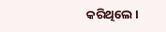କରିଥିଲେ ।